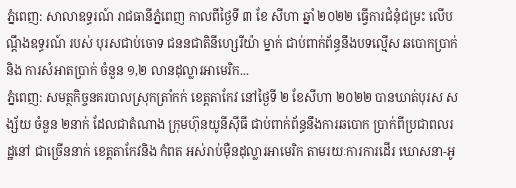ភ្នំពេញ: សាលាឧទ្ធរណ៍ រាជធានីភ្នំពេញ កាលពីថ្ងៃទី ៣ ខែ សីហា ឆ្នាំ ២០២២ ធ្វើការជំនុំជម្រះ លើបណ្តឹងឧទ្ធរណ៍ របស់ បុរសជាប់ចោទ ជននជាតិនីហ្សេរីយ៉ា ម្នាក់ ជាប់ពាក់ព័ន្ធនឹងបទល្មើស ឆបោកប្រាក់ និង ការសំអាតប្រាក់ ចំនួន ១,២ លានដុល្លារអាមេរិក...
ភ្នំពេញ: សមត្ថកិច្ចនគរបាលស្រុកត្រាំកក់ ខេត្តតាកែវ នៅថ្ងៃទី ២ ខែសីហា ២០២២ បានឃាត់បុរស សង្ស័យ ចំនួន ២នាក់ ដែលជាតំណាង ក្រុមហ៊ុនយូនីស៊ីធី ជាប់ពាក់ព័ន្ធនឹងការឆបោក ប្រាក់ពីប្រជាពលរដ្ឋនៅ ជាច្រើននាក់ ខេត្តតាកែវនិង កំពត អស់រាប់ម៉ឺនដុល្លារអាមេរិក តាមរយៈការការដើរ ឃោសនា-អូ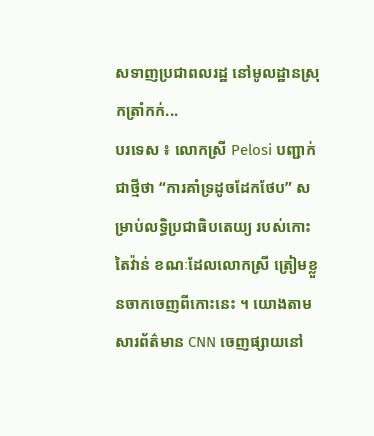សទាញប្រជាពលរដ្ឋ នៅមូលដ្ឋានស្រុកត្រាំកក់...
បរទេស ៖ លោកស្រី Pelosi បញ្ជាក់ជាថ្មីថា “ការគាំទ្រដូចដែកថែប” សម្រាប់លទ្ធិប្រជាធិបតេយ្យ របស់កោះតៃវ៉ាន់ ខណៈដែលលោកស្រី ត្រៀមខ្លួនចាកចេញពីកោះនេះ ។ យោងតាមសារព័ត៌មាន CNN ចេញផ្សាយនៅ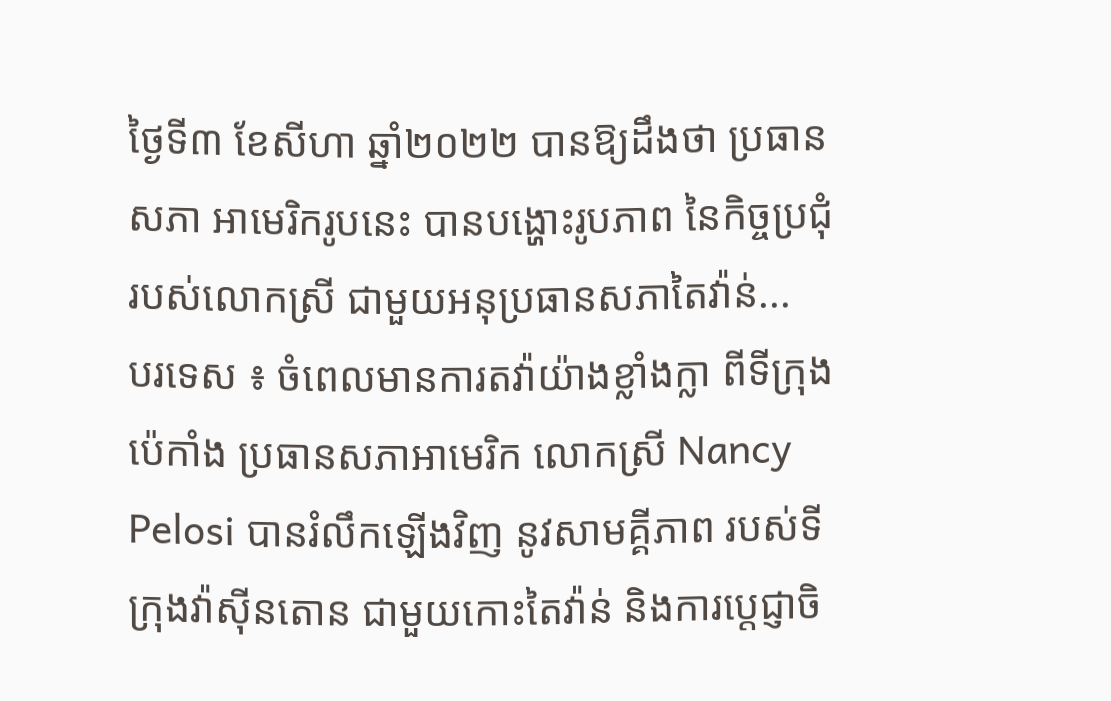ថ្ងៃទី៣ ខែសីហា ឆ្នាំ២០២២ បានឱ្យដឹងថា ប្រធានសភា អាមេរិករូបនេះ បានបង្ហោះរូបភាព នៃកិច្ចប្រជុំរបស់លោកស្រី ជាមួយអនុប្រធានសភាតៃវ៉ាន់...
បរទេស ៖ ចំពេលមានការតវ៉ាយ៉ាងខ្លាំងក្លា ពីទីក្រុងប៉េកាំង ប្រធានសភាអាមេរិក លោកស្រី Nancy Pelosi បានរំលឹកឡើងវិញ នូវសាមគ្គីភាព របស់ទីក្រុងវ៉ាស៊ីនតោន ជាមួយកោះតៃវ៉ាន់ និងការប្តេជ្ញាចិ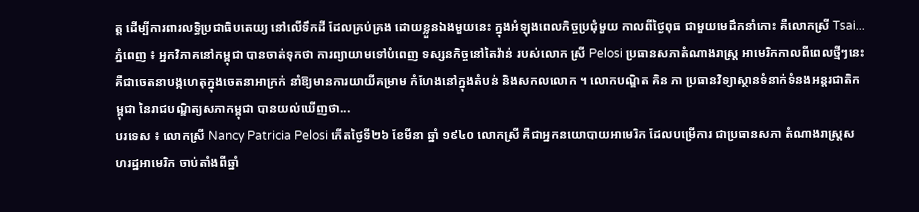ត្ត ដើម្បីការពារលទ្ធិប្រជាធិបតេយ្យ នៅលើទឹកដី ដែលគ្រប់គ្រង ដោយខ្លួនឯងមួយនេះ ក្នុងអំឡុងពេលកិច្ចប្រជុំមួយ កាលពីថ្ងៃពុធ ជាមួយមេដឹកនាំកោះ គឺលោកស្រី Tsai...
ភ្នំពេញ ៖ អ្នកវិភាគនៅកម្ពុជា បានចាត់ទុកថា ការព្យាយាមទៅបំពេញ ទស្សនកិច្ចនៅតៃវ៉ាន់ របស់លោក ស្រី Pelosi ប្រធានសភាតំណាងរាស្រ្ត អាមេរិកកាលពីពេលថ្មីៗនេះ គឺជាចេតនាបង្កហេតុក្នុងចេតនាអាក្រក់ នាំឱ្យមានការយាយីគម្រាម កំហែងនៅក្នុងតំបន់ និងសកលលោក ។ លោកបណ្ឌិត គិន ភា ប្រធានវិទ្យាស្ថានទំនាក់ទំនងអន្តរជាតិកម្ពុជា នៃរាជបណ្ឌិត្យសភាកម្ពុជា បានយល់ឃើញថា...
បរទេស ៖ លោកស្រី Nancy Patricia Pelosi កើតថ្ងៃទី២៦ ខែមីនា ឆ្នាំ ១៩៤០ លោកស្រី គឺជាអ្នកនយោបាយអាមេរិក ដែលបម្រើការ ជាប្រធានសភា តំណាងរាស្រ្តសហរដ្ឋអាមេរិក ចាប់តាំងពីឆ្នាំ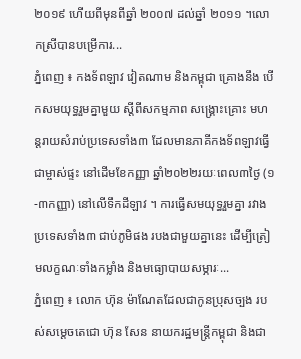២០១៩ ហើយពីមុនពីឆ្នាំ ២០០៧ ដល់ឆ្នាំ ២០១១ ។លោកស្រីបានបម្រើការ...
ភ្នំពេញ ៖ កងទ័ពឡាវ វៀតណាម និងកម្ពុជា គ្រោងនឹង បើកសមយុទ្ធរួមគ្នាមួយ ស្ដីពីសកម្មភាព សង្គ្រោះគ្រោះ មហន្តរាយសំរាប់ប្រទេសទាំង៣ ដែលមានភាគីកងទ័ពឡាវធ្វើជាម្ចាស់ផ្ទះ នៅដើមខែកញ្ញា ឆ្នាំ២០២២រយៈពេល៣ថ្ងៃ (១-៣កញ្ញា) នៅលើទឹកដីឡាវ ។ ការធ្វើសមយុទ្ធរួមគ្នា រវាងប្រទេសទាំង៣ ជាប់ភូមិផង របងជាមួយគ្នានេះ ដើម្បីត្រៀមលក្ខណៈទាំងកម្លាំង និងមធ្យោបាយសម្ភារៈ...
ភ្នំពេញ ៖ លោក ហ៊ុន ម៉ាណែតដែលជាកូនប្រុសច្បង របស់សម្តេចតេជោ ហ៊ុន សែន នាយករដ្ឋមន្រ្តីកម្ពុជា និងជា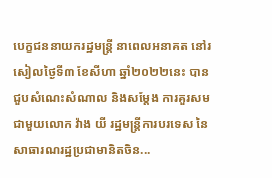បេក្ខជននាយករដ្ឋមន្រ្តី នាពេលអនាគត នៅរសៀលថ្ងៃទី៣ ខែសីហា ឆ្នាំ២០២២នេះ បានជួបសំណេះសំណាល និងសម្តែង ការគួរសម ជាមួយលោក វ៉ាង យី រដ្ឋមន្ត្រីការបរទេស នៃសាធារណរដ្ឋប្រជាមានិតចិន...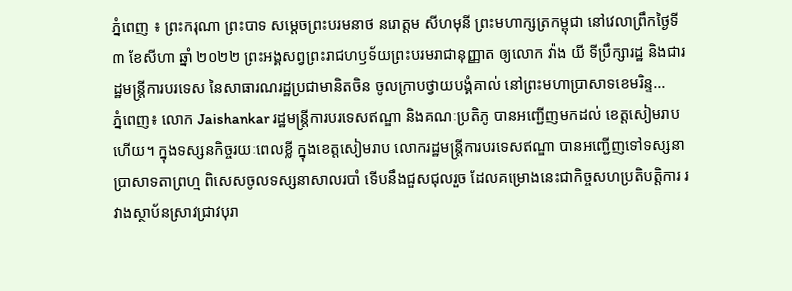ភ្នំពេញ ៖ ព្រះករុណា ព្រះបាទ សម្ដេចព្រះបរមនាថ នរោត្តម សីហមុនី ព្រះមហាក្សត្រកម្ពុជា នៅវេលាព្រឹកថ្ងៃទី ៣ ខែសីហា ឆ្នាំ ២០២២ ព្រះអង្គសព្វព្រះរាជហឫទ័យព្រះបរមរាជានុញ្ញាត ឲ្យលោក វ៉ាង យី ទីប្រឹក្សារដ្ឋ និងជារដ្ឋមន្ត្រីការបរទេស នៃសាធារណរដ្ឋប្រជាមានិតចិន ចូលក្រាបថ្វាយបង្គំគាល់ នៅព្រះមហាប្រាសាទខេមរិន្ទ...
ភ្នំពេញ៖ លោក Jaishankar រដ្ឋមន្រ្តីការបរទេសឥណ្ឌា និងគណៈប្រតិភូ បានអញ្ជើញមកដល់ ខេត្តសៀមរាបហើយ។ ក្នុងទស្សនកិច្ចរយៈពេលខ្លី ក្នុងខេត្តសៀមរាប លោករដ្ឋមន្រ្តីការបរទេសឥណ្ឌា បានអញ្ជើញទៅទស្សនា ប្រាសាទតាព្រហ្ម ពិសេសចូលទស្សនាសាលរបាំ ទើបនឹងជួសជុលរួច ដែលគម្រោងនេះជាកិច្ចសហប្រតិបត្តិការ រវាងស្ថាប័នស្រាវជ្រាវបុរា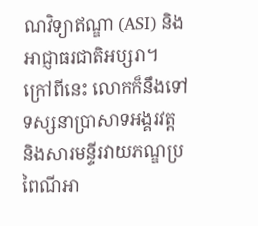ណវិទ្យាឥណ្ឌា (ASI) និងអាជ្ញាធរជាតិអប្សរា។ ក្រៅពីនេះ លោកក៏នឹងទៅទស្សនាប្រាសាទអង្គរវត្ត និងសារមន្ទីរវាយភណ្ឌប្រពៃណីអា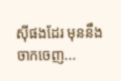ស៊ីផងដែរ មុននឹងចាកចេញ...